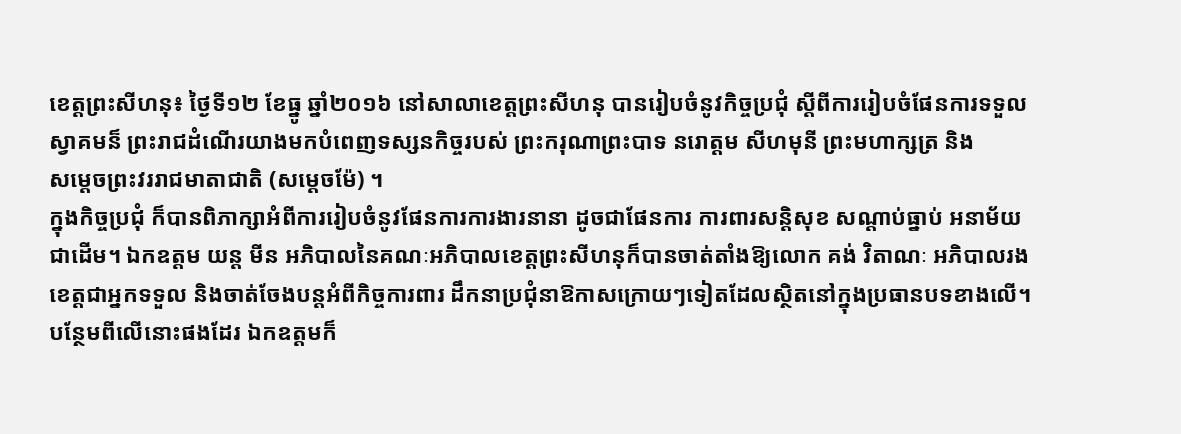ខេត្តព្រះសីហនុ៖ ថ្ងៃទី១២ ខែធ្នូ ឆ្នាំ២០១៦ នៅសាលាខេត្តព្រះសីហនុ បានរៀបចំនូវកិច្ចប្រជុំ ស្តីពីការរៀបចំផែនការទទួល
ស្វាគមន៏ ព្រះរាជដំណើរយាងមកបំពេញទស្សនកិច្ចរបស់ ព្រះករុណាព្រះបាទ នរោត្តម សីហមុនី ព្រះមហាក្សត្រ និង
សម្តេចព្រះវររាជមាតាជាតិ (សម្តេចម៉ែ) ។
ក្នុងកិច្ចប្រជុំ ក៏បានពិភាក្សាអំពីការរៀបចំនូវផែនការការងារនានា ដូចជាផែនការ ការពារសន្តិសុខ សណ្តាប់ធ្នាប់ អនាម័យ
ជាដើម។ ឯកឧត្តម យន្ត មីន អភិបាលនៃគណៈអភិបាលខេត្តព្រះសីហនុក៏បានចាត់តាំងឱ្យលោក គង់ វិតាណៈ អភិបាលរង
ខេត្តជាអ្នកទទួល និងចាត់ចែងបន្តអំពីកិច្ចការពារ ដឹកនាប្រជុំនាឱកាសក្រោយៗទៀតដែលស្ថិតនៅក្នុងប្រធានបទខាងលើ។
បន្ថែមពីលើនោះផងដែរ ឯកឧត្តមក៏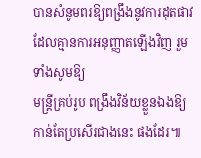បានសំនូមពរឱ្យពង្រឹងនូវការដុតផាវ ដែលគ្មានការអនុញ្ញាតឡើងវិញ រួមទាំងសូមឱ្យ
មន្រ្តីគ្រប់រូប ពង្រឹងវិន័យខ្លួនឯងឱ្យកាន់តែប្រសើរជាងនេះ ផងដែរ៕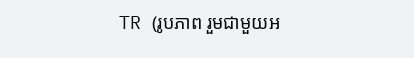TR (រូបភាព រួមជាមួយអ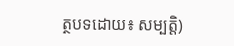ត្ថបទដោយ៖ សម្បត្តិ)